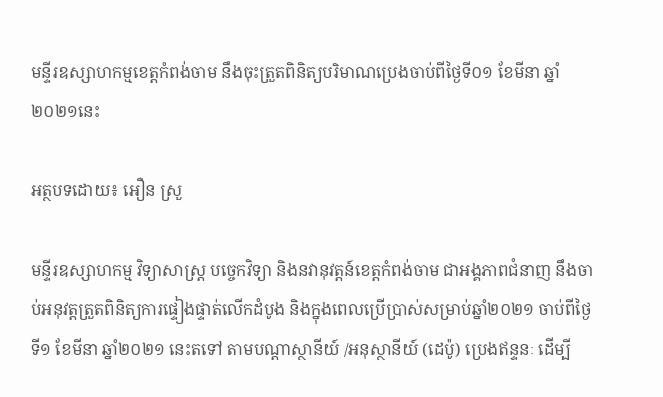មន្ទីរឧស្សាហកម្មខេត្តកំពង់ចាម នឹងចុះត្រួតពិនិត្យបរិមាណប្រេងចាប់ពីថ្ងៃទី០១ ខែមីនា ឆ្នាំ២០២១នេះ

អត្ថបទដោយ៖ អឿន ស្រួ

មន្ទីរឧស្សាហកម្ម វិទ្យាសាស្រ្ត បច្ចេកវិទ្យា និងនវានុវត្តន៍ខេត្តកំពង់ចាម ជាអង្គភាពជំនាញ នឹងចាប់អនុវត្តត្រួតពិនិត្យការផ្ទៀងផ្ទាត់លើកដំបូង និងក្នុងពេលប្រើប្រាស់សម្រាប់ឆ្នាំ២០២១ ចាប់ពីថ្ងៃទី១ ខែមីនា ឆ្នាំ២០២១ នេះតទៅ តាមបណ្តាស្ថានីយ៍ /អនុស្ថានីយ៍ (ដេប៉ូ) ប្រេងឥន្ទនៈ ដើម្បី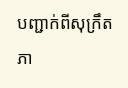បញ្ជាក់ពីសុក្រឹតភា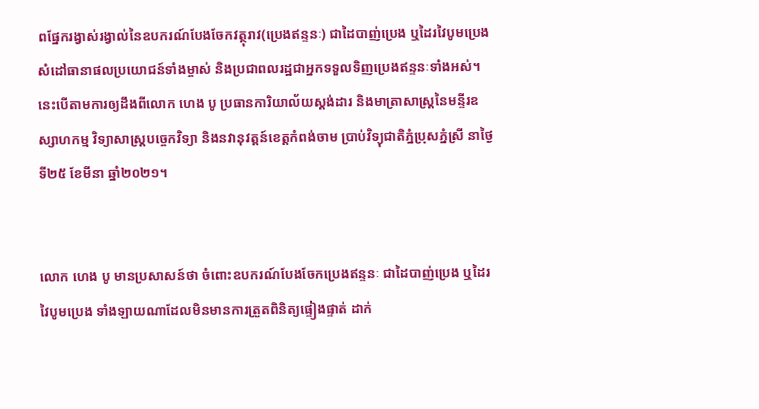ពផ្នែករង្វាស់រង្វាល់នៃឧបករណ៍បែងចែកវត្ថុរាវ(ប្រេងឥន្ទនៈ) ជាដៃបាញ់ប្រេង ឬដៃរវៃបូមប្រេង សំដៅធានាផលប្រយោជន៍ទាំងម្ចាស់ និងប្រជាពលរដ្ឋជាអ្នកទទួលទិញប្រេងឥន្ទនៈទាំងអស់។ នេះបើតាមការឲ្យដឹងពីលោក ហេង បូ ប្រធានការិយាល័យស្តង់ដារ និងមាត្រាសាស្រ្តនៃមន្ទីរឧស្សាហកម្ម វិទ្យាសាស្រ្តបច្ចេកវិទ្យា និងនវានុវត្តន៍ខេត្តកំពង់ចាម ប្រាប់វិទ្យុជាតិភ្នំប្រុសភ្នំស្រី នាថ្ងៃទី២៥ ខែមីនា ឆ្នាំ២០២១។


លោក ហេង បូ មានប្រសាសន៍ថា ចំពោះឧបករណ៍បែងចែកប្រេងឥន្ទនៈ ជាដៃបាញ់ប្រេង ឬដៃរវៃបូមប្រេង ទាំងឡាយណាដែលមិនមានការត្រួតពិនិត្យផ្ទៀងផ្ទាត់ ដាក់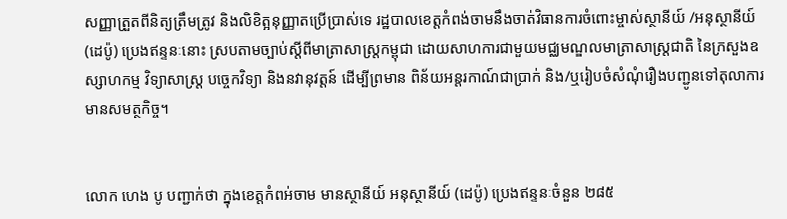សញ្ញាត្រួតពីនិត្យត្រឹមត្រូវ និងលិខិត្អនុញ្ញាតប្រើប្រាស់ទេ រដ្ឋបាលខេត្តកំពង់ចាមនឹងចាត់វិធានការចំពោះម្ចាស់ស្ថានីយ៍ /អនុស្ថានីយ៍ (ដេប៉ូ) ប្រេងឥន្ទនៈនោះ ស្របតាមច្បាប់ស្តីពីមាត្រាសាស្រ្តកម្ពុជា ដោយសាហការជាមួយមជ្ឈមណ្ឌលមាត្រាសាស្រ្តជាតិ នៃក្រសួងឧស្សាហកម្ម វិទ្យាសាស្រ្ត បច្ចេកវិទ្យា និងនវានុវត្តន៍ ដើម្បីព្រមាន ពិន័យអន្តរកាណ៍ជាប្រាក់ និង/ឬរៀបចំសំណុំរឿងបញ្ជូនទៅតុលាការមានសមត្ថកិច្ច។


លោក ហេង បូ បញ្ជាក់ថា ក្នុងខេត្តកំពអ់ចាម មានស្ថានីយ៍ អនុស្ថានីយ៍ (ដេប៉ូ) ប្រេងឥន្ទនៈចំនួន ២៨៥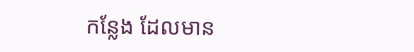កន្លែង ដែលមាន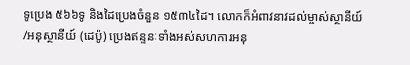ទូប្រេង ៥៦៦ទូ និងដៃប្រេងចំនួន ១៥៣៤ដៃ។ លោកក៏អំពាវនាវដល់ម្ចាស់ស្ថានីយ៍ /អនុស្ថានីយ៍ (ដេប៉ូ) ប្រេងឥន្ទនៈទាំងអស់សហការអនុ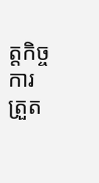ត្តកិច្ចការត្រួត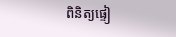ពិនិត្យផ្ទៀ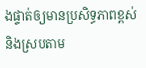ងផ្ទាត់ឲ្យមានប្រសិទ្ធភាពខ្ពស់ និងស្របតាម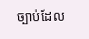ច្បាប់ដែល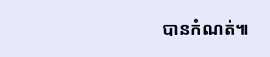បានកំណត់៕